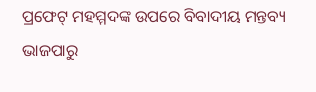ପ୍ରଫେଟ୍ ମହମ୍ମଦଙ୍କ ଉପରେ ବିବାଦୀୟ ମନ୍ତବ୍ୟ ଭାଜପାରୁ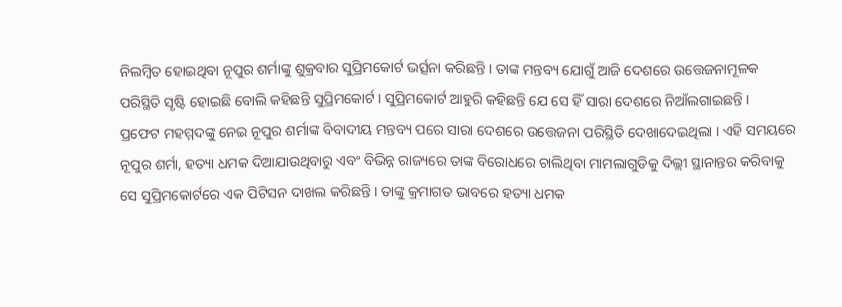ନିଲମ୍ବିତ ହୋଇଥିବା ନୂପୁର ଶର୍ମାଙ୍କୁ ଶୁକ୍ରବାର ସୁପ୍ରିମକୋର୍ଟ ଭର୍ତ୍ସନା କରିଛନ୍ତି । ତାଙ୍କ ମନ୍ତବ୍ୟ ଯୋଗୁଁ ଆଜି ଦେଶରେ ଉତ୍ତେଜନାମୂଳକ ପରିସ୍ଥିତି ସୃଷ୍ଟି ହୋଇଛି ବୋଲି କହିଛନ୍ତି ସୁପ୍ରିମକୋର୍ଟ । ସୁପ୍ରିମକୋର୍ଟ ଆହୁରି କହିଛନ୍ତି ଯେ ସେ ହିଁ ସାରା ଦେଶରେ ନିଆଁଲଗାଇଛନ୍ତି ।
ପ୍ରଫେଟ ମହମ୍ମଦଙ୍କୁ ନେଇ ନୂପୁର ଶର୍ମାଙ୍କ ବିବାଦୀୟ ମନ୍ତବ୍ୟ ପରେ ସାରା ଦେଶରେ ଉତ୍ତେଜନା ପରିସ୍ଥିତି ଦେଖାଦେଇଥିଲା । ଏହି ସମୟରେ ନୂପୁର ଶର୍ମା, ହତ୍ୟା ଧମକ ଦିଆଯାଉଥିବାରୁ ଏବଂ ବିଭିନ୍ନ ରାଜ୍ୟରେ ତାଙ୍କ ବିରୋଧରେ ଚାଲିଥିବା ମାମଲାଗୁଡିକୁ ଦିଲ୍ଲୀ ସ୍ଥାନାନ୍ତର କରିବାକୁ ସେ ସୁପ୍ରିମକୋର୍ଟରେ ଏକ ପିଟିସନ ଦାଖଲ କରିଛନ୍ତି । ତାଙ୍କୁ କ୍ରମାଗତ ଭାବରେ ହତ୍ୟା ଧମକ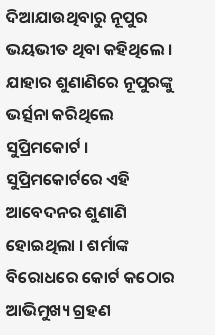ଦିଆଯାଉଥିବାରୁ ନୂପୁର ଭୟଭୀତ ଥିବା କହିଥିଲେ । ଯାହାର ଶୁଣାଣିରେ ନୂପୁରଙ୍କୁ ଭର୍ତ୍ସନା କରିଥିଲେ ସୁପ୍ରିମକୋର୍ଟ ।
ସୁପ୍ରିମକୋର୍ଟରେ ଏହି ଆବେଦନର ଶୁଣାଣି ହୋଇଥିଲା । ଶର୍ମାଙ୍କ ବିରୋଧରେ କୋର୍ଟ କଠୋର ଆଭିମୁଖ୍ୟ ଗ୍ରହଣ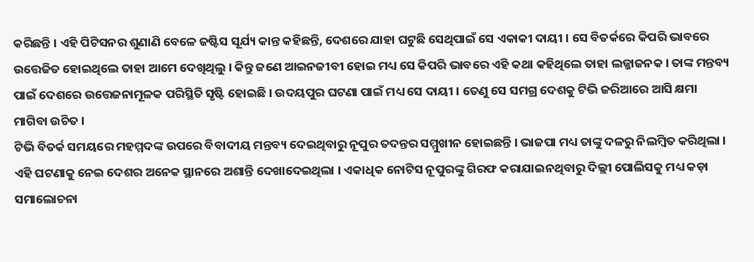କରିଛନ୍ତି । ଏହି ପିଟିସନର ଶୁଣାଣି ବେଳେ ଜଷ୍ଟିସ ସୂର୍ଯ୍ୟ କାନ୍ତ କହିଛନ୍ତି, ଦେଶରେ ଯାହା ଘଟୁଛି ସେଥିପାଇଁ ସେ ଏକାକୀ ଦାୟୀ । ସେ ବିତର୍କରେ କିପରି ଭାବରେ ଉତ୍ତେଜିତ ହୋଇଥିଲେ ତାହା ଆମେ ଦେଖିଥିଲୁ । କିନ୍ତୁ ଜଣେ ଆଇନଜୀବୀ ହୋଇ ମଧ୍ୟ ସେ କିପରି ଭାବରେ ଏହି କଥା କହିଥିଲେ ତାହା ଲଜ୍ଜାଜନକ । ତାଙ୍କ ମନ୍ତବ୍ୟ ପାଇଁ ଦେଶରେ ଉତ୍ତେଜନାମୂଳକ ପରିସ୍ଥିତି ସୃଷ୍ଟି ହୋଇଛି । ଉଦୟପୁର ଘଟଣା ପାଇଁ ମଧ୍ୟ ସେ ଦାୟୀ । ତେଣୁ ସେ ସମଗ୍ର ଦେଶକୁ ଟିଭି ଜରିଆରେ ଆସି କ୍ଷମା ମାଗିବା ଉଚିତ ।
ଟିଭି ବିତର୍କ ସମୟରେ ମହମ୍ମଦଙ୍କ ଉପରେ ବିବାଦୀୟ ମନ୍ତବ୍ୟ ଦେଇଥିବାରୁ ନୂପୁର ତଦନ୍ତର ସମ୍ମୁଖୀନ ହୋଇଛନ୍ତି । ଭାଜପା ମଧ୍ୟ ତାଙ୍କୁ ଦଳରୁ ନିଲମ୍ବିତ କରିଥିଲା । ଏହି ଘଟଣାକୁ ନେଇ ଦେଶର ଅନେକ ସ୍ଥାନରେ ଅଶାନ୍ତି ଦେଖାଦେଇଥିଲା । ଏକାଧିକ ନୋଟିସ ନୂପୁରଙ୍କୁ ଗିରଫ କରାଯାଇନଥିବାରୁ ଦିଲ୍ଲୀ ପୋଲିସକୁ ମଧ୍ୟ କଡ଼ା ସମାଲୋଚନା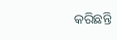କରିଛନ୍ତି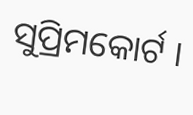ସୁପ୍ରିମକୋର୍ଟ ।